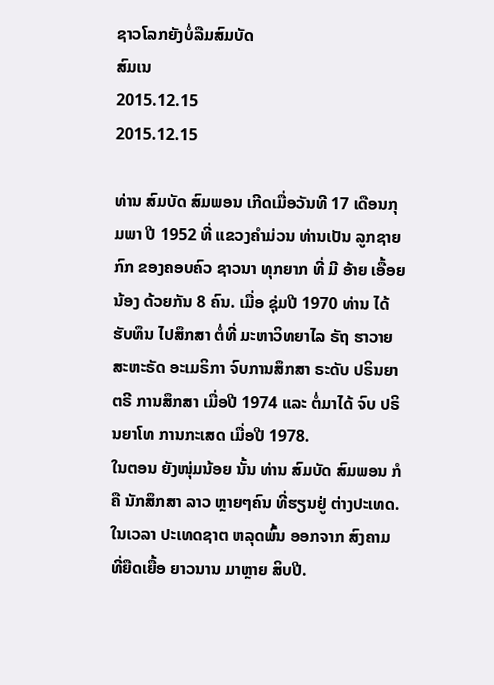ຊາວໂລກຍັງບໍ່ລືມສົມບັດ
ສົມເນ
2015.12.15
2015.12.15

ທ່ານ ສົມບັດ ສົມພອນ ເກີດເມື່ອວັນທີ 17 ເດືອນກຸມພາ ປີ 1952 ທີ່ ແຂວງຄໍາມ່ວນ ທ່ານເປັນ ລູກຊາຍກົກ ຂອງຄອບຄົວ ຊາວນາ ທຸກຍາກ ທີ່ ມີ ອ້າຍ ເອື້ອຍ ນ້ອງ ດ້ວຍກັນ 8 ຄົນ. ເມື່ອ ຊຸ່ມປີ 1970 ທ່ານ ໄດ້ຮັບທຶນ ໄປສຶກສາ ຕໍ່ທີ່ ມະຫາວິທຍາໄລ ຣັຖ ຮາວາຍ ສະຫະຣັດ ອະເມຣິກາ ຈົບການສຶກສາ ຣະດັບ ປຣິນຍາຕຣີ ການສຶກສາ ເມື່ອປີ 1974 ແລະ ຕໍ່ມາໄດ້ ຈົບ ປຣິນຍາໂທ ການກະເສດ ເມື່ອປີ 1978.
ໃນຕອນ ຍັງໜຸ່ມນ້ອຍ ນັ້ນ ທ່ານ ສົມບັດ ສົມພອນ ກໍຄື ນັກສຶກສາ ລາວ ຫຼາຍໆຄົນ ທີ່ຮຽນຢູ່ ຕ່າງປະເທດ. ໃນເວລາ ປະເທດຊາຕ ຫລຸດພົ້ນ ອອກຈາກ ສົງຄາມ ທີ່ຍືດເຍື້ອ ຍາວນານ ມາຫຼາຍ ສິບປີ.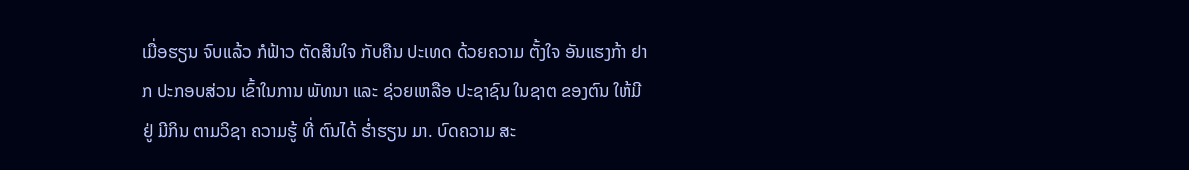ເມື່ອຮຽນ ຈົບແລ້ວ ກໍຟ້າວ ຕັດສິນໃຈ ກັບຄືນ ປະເທດ ດ້ວຍຄວາມ ຕັ້ງໃຈ ອັນແຮງກ້າ ຢາກ ປະກອບສ່ວນ ເຂົ້າໃນການ ພັທນາ ແລະ ຊ່ວຍເຫລືອ ປະຊາຊົນ ໃນຊາຕ ຂອງຕົນ ໃຫ້ມີຢູ່ ມີກິນ ຕາມວິຊາ ຄວາມຮູ້ ທີ່ ຕົນໄດ້ ຮໍ່າຮຽນ ມາ. ບົດຄວາມ ສະ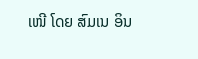ເໜີ ໂດຍ ສົມເນ ອິນ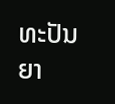ທະປັນຍາ